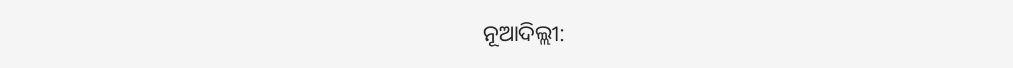ନୂଆଦିଲ୍ଲୀ: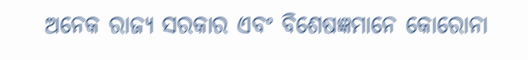ଅନେକ ରାଜ୍ୟ ସରକାର ଏବଂ ବିଶେଷଜ୍ଞମାନେ କୋରୋନା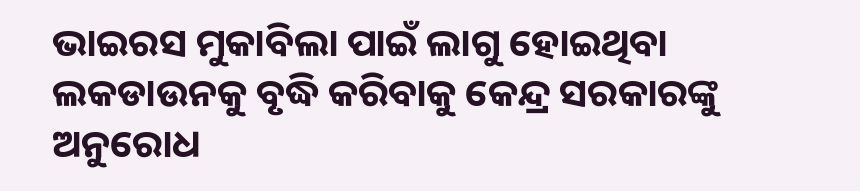ଭାଇରସ ମୁକାବିଲା ପାଇଁ ଲାଗୁ ହୋଇଥିବା ଲକଡାଉନକୁ ବୃଦ୍ଧି କରିବାକୁ କେନ୍ଦ୍ର ସରକାରଙ୍କୁ ଅନୁରୋଧ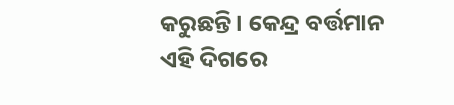କରୁଛନ୍ତି । କେନ୍ଦ୍ର ବର୍ତ୍ତମାନ ଏହି ଦିଗରେ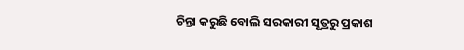ଚିନ୍ତା କରୁଛି ବୋଲି ସରକାରୀ ସୂତ୍ରରୁ ପ୍ରକାଶ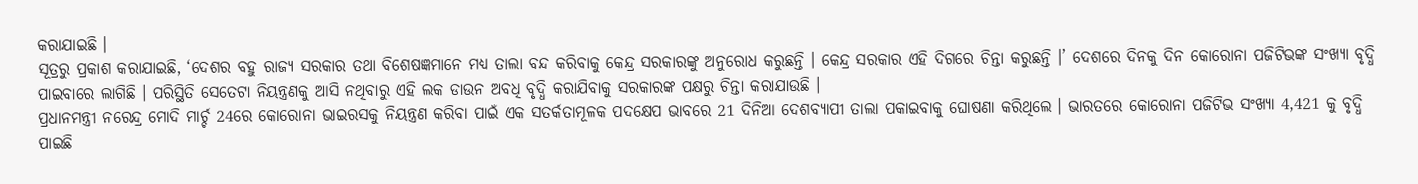କରାଯାଇଛି ।
ସୂତ୍ରରୁ ପ୍ରକାଶ କରାଯାଇଛି, ‘ଦେଶର ବହୁ ରାଜ୍ୟ ସରକାର ତଥା ବିଶେଷଜ୍ଞମାନେ ମଧ୍ୟ ତାଲା ବନ୍ଦ କରିବାକୁ କେନ୍ଦ୍ର ସରକାରଙ୍କୁ ଅନୁରୋଧ କରୁଛନ୍ତି । କେନ୍ଦ୍ର ସରକାର ଏହି ଦିଗରେ ଚିନ୍ତା କରୁଛନ୍ତି ।’ ଦେଶରେ ଦିନକୁ ଦିନ କୋରୋନା ପଜିଟିଭଙ୍କ ସଂଖ୍ୟା ବୃଦ୍ଧି ପାଇବାରେ ଲାଗିଛି । ପରିସ୍ଥିତି ସେତେଟା ନିୟନ୍ତ୍ରଣକୁ ଆସି ନଥିବାରୁ ଏହି ଲକ ଡାଉନ ଅବଧି ବୃଦ୍ଧି କରାଯିବାକୁ ସରକାରଙ୍କ ପକ୍ଷରୁ ଚିନ୍ତା କରାଯାଉଛି ।
ପ୍ରଧାନମନ୍ତ୍ରୀ ନରେନ୍ଦ୍ର ମୋଦି ମାର୍ଚ୍ଚ 24ରେ କୋରୋନା ଭାଇରସକୁ ନିୟନ୍ତ୍ରଣ କରିବା ପାଇଁ ଏକ ସତର୍କତାମୂଳକ ପଦକ୍ଷେପ ଭାବରେ 21 ଦିନିଆ ଦେଶବ୍ୟାପୀ ତାଲା ପକାଇବାକୁ ଘୋଷଣା କରିଥିଲେ । ଭାରତରେ କୋରୋନା ପଜିଟିଭ ସଂଖ୍ୟା 4,421 କୁ ବୃଦ୍ଧି ପାଇଛି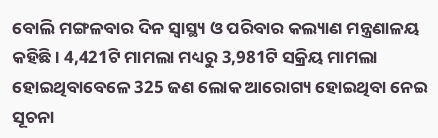ବୋଲି ମଙ୍ଗଳବାର ଦିନ ସ୍ବାସ୍ଥ୍ୟ ଓ ପରିବାର କଲ୍ୟାଣ ମନ୍ତ୍ରଣାଳୟ କହିଛି । 4,421ଟି ମାମଲା ମଧ୍ୟରୁ 3,981ଟି ସକ୍ରିୟ ମାମଲା ହୋଇଥିବାବେଳେ 325 ଜଣ ଲୋକ ଆରୋଗ୍ୟ ହୋଇଥିବା ନେଇ ସୂଚନା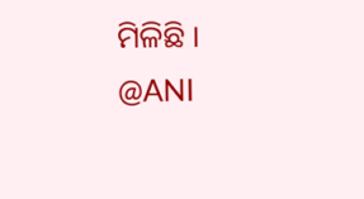ମିଳିଛି ।
@ANI